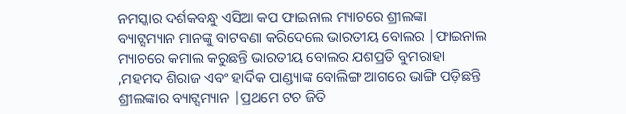ନମସ୍କାର ଦର୍ଶକବନ୍ଧୁ ଏସିଆ କପ ଫାଇନାଲ ମ୍ୟାଚରେ ଶ୍ରୀଲଙ୍କା ବ୍ୟାଟ୍ସମ୍ୟାନ ମାନଙ୍କୁ ବାଟବଣା କରିଦେଲେ ଭାରତୀୟ ବୋଲର |ଫାଇନାଲ ମ୍ୟାଚରେ କମାଲ କରୁଛନ୍ତି ଭାରତୀୟ ବୋଲର ଯଶପ୍ରତି ବୁମରାହା ,ମହମଦ ଶିରାଜ ଏବଂ ହାର୍ଦିକ ପାଣ୍ଡ୍ୟାଙ୍କ ବୋଲିଙ୍ଗ ଆଗରେ ଭାଙ୍ଗି ପଡ଼ିଛନ୍ତି ଶ୍ରୀଲଙ୍କାର ବ୍ୟାଟ୍ସମ୍ୟାନ |ପ୍ରଥମେ ଟଚ ଜିତି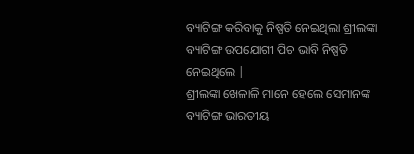ବ୍ୟାଟିଙ୍ଗ କରିବାକୁ ନିଷ୍ପତି ନେଇଥିଲା ଶ୍ରୀଲଙ୍କା ବ୍ୟାଟିଙ୍ଗ ଉପଯୋଗୀ ପିଚ ଭାବି ନିଷ୍ପତି ନେଇଥିଲେ |
ଶ୍ରୀଲଙ୍କା ଖେଳାଳି ମାନେ ହେଲେ ସେମାନଙ୍କ ବ୍ୟାଟିଙ୍ଗ ଭାରତୀୟ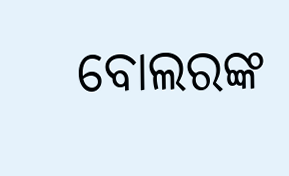ବୋଲରଙ୍କ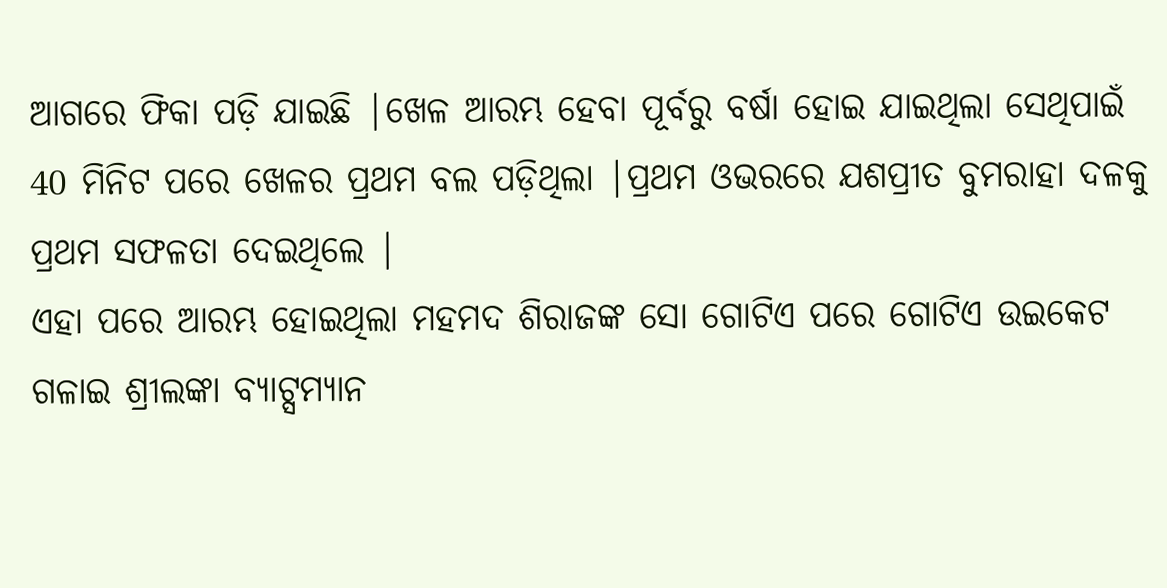ଆଗରେ ଫିକା ପଡ଼ି ଯାଇଛି |ଖେଳ ଆରମ୍ଭ ହେବା ପୂର୍ବରୁ ବର୍ଷା ହୋଇ ଯାଇଥିଲା ସେଥିପାଇଁ 40 ମିନିଟ ପରେ ଖେଳର ପ୍ରଥମ ବଲ ପଡ଼ିଥିଲା |ପ୍ରଥମ ଓଭରରେ ଯଶପ୍ରୀତ ବୁମରାହା ଦଳକୁ ପ୍ରଥମ ସଫଳତା ଦେଇଥିଲେ |
ଏହା ପରେ ଆରମ୍ଭ ହୋଇଥିଲା ମହମଦ ଶିରାଜଙ୍କ ସୋ ଗୋଟିଏ ପରେ ଗୋଟିଏ ଉଇକେଟ ଗଳାଇ ଶ୍ରୀଲଙ୍କା ବ୍ୟାଟ୍ସମ୍ୟାନ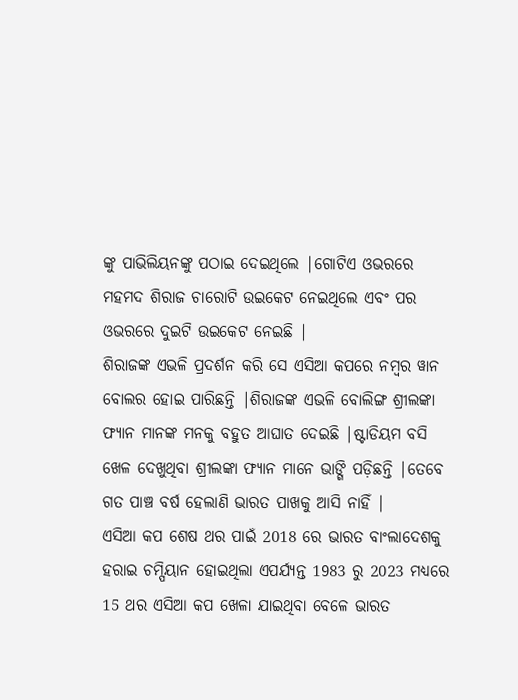ଙ୍କୁ ପାଭିଲିୟନଙ୍କୁ ପଠାଇ ଦେଇଥିଲେ |ଗୋଟିଏ ଓଭରରେ ମହମଦ ଶିରାଜ ଚାରୋଟି ଉଇକେଟ ନେଇଥିଲେ ଏବଂ ପର ଓଭରରେ ଦୁଇଟି ଉଇକେଟ ନେଇଛି |
ଶିରାଜଙ୍କ ଏଭଳି ପ୍ରଦର୍ଶନ କରି ସେ ଏସିଆ କପରେ ନମ୍ବର ୱାନ ବୋଲର ହୋଇ ପାରିଛନ୍ତି |ଶିରାଜଙ୍କ ଏଭଳି ବୋଲିଙ୍ଗ ଶ୍ରୀଲଙ୍କା ଫ୍ୟାନ ମାନଙ୍କ ମନକୁ ବହୁତ ଆଘାତ ଦେଇଛି |ଷ୍ଟାଡିୟମ ବସି ଖେଳ ଦେଖୁଥିବା ଶ୍ରୀଲଙ୍କା ଫ୍ୟାନ ମାନେ ଭାଙ୍ଗି ପଡ଼ିଛନ୍ତି |ତେବେ ଗତ ପାଞ୍ଚ ବର୍ଷ ହେଲାଣି ଭାରତ ପାଖକୁ ଆସି ନାହିଁ |
ଏସିଆ କପ ଶେଷ ଥର ପାଇଁ 2018 ରେ ଭାରତ ବାଂଲାଦେଶକୁ ହରାଇ ଚମ୍ପିୟାନ ହୋଇଥିଲା ଏପର୍ଯ୍ୟନ୍ତ 1983 ରୁ 2023 ମଧ୍ୟରେ 15 ଥର ଏସିଆ କପ ଖେଳା ଯାଇଥିବା ବେଳେ ଭାରତ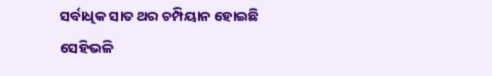ସର୍ବାଧିକ ସାତ ଥର ଚମ୍ପିୟାନ ହୋଇଛି ସେହିଭଳି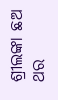ଶ୍ରୀଲଙ୍କା ଛଅ ଥର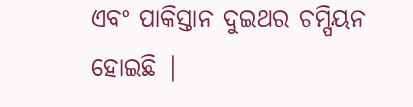ଏବଂ ପାକିସ୍ତାନ ଦୁଇଥର ଚମ୍ପିୟନ ହୋଇଛି |